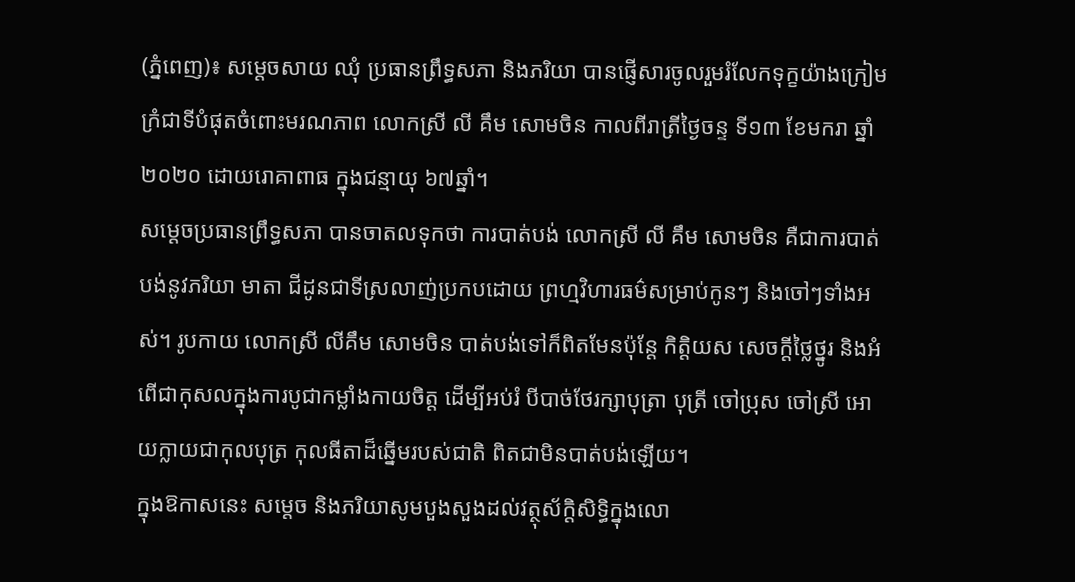(ភ្នំពេញ)៖ សម្តេចសាយ ឈុំ ប្រធានព្រឹទ្ធសភា និងភរិយា បានផ្ញេីសារចូលរួមរំលែកទុក្ខយ៉ាងក្រៀមក្រំជាទីបំផុតចំពោះមរណភាព លោកស្រី លី គឹម សោមចិន កាលពីរាត្រីថ្ងៃចន្ទ ទី១៣ ខែមករា ឆ្នាំ២០២០ ដោយរោគាពាធ ក្នុងជន្មាយុ ៦៧ឆ្នាំ។
សម្តេចប្រធានព្រឹទ្ធសភា បានចាតលទុកថា ការបាត់បង់ លោកស្រី លី គឹម សោមចិន គឺជាការបាត់បង់នូវភរិយា មាតា ជីដូនជាទីស្រលាញ់ប្រកបដោយ ព្រហ្មវិហារធម៌សម្រាប់កូនៗ និងចៅៗទាំងអស់។ រូបកាយ លោកស្រី លីគឹម សោមចិន បាត់បង់ទៅក៏ពិតមែនប៉ុន្តែ កិត្តិយស សេចក្តីថ្លៃថ្នូរ និងអំពើជាកុសលក្នុងការបូជាកម្លាំងកាយចិត្ត ដើម្បីអប់រំ បីបាច់ថែរក្សាបុត្រា បុត្រី ចៅប្រុស ចៅស្រី អោយក្លាយជាកុលបុត្រ កុលធីតាដ៏ឆ្នើមរបស់ជាតិ ពិតជាមិនបាត់បង់ឡើយ។
ក្នុងឱកាសនេះ សម្តេច និងភរិយាសូមបួងសួងដល់វត្ថុស័ក្តិសិទ្ធិក្នុងលោ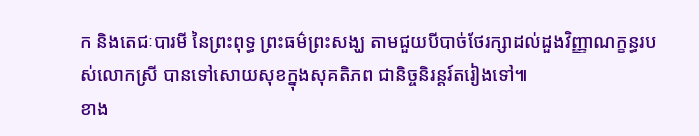ក និងតេជៈបារមី នៃព្រះពុទ្ធ ព្រះធម៌ព្រះសង្ឃ តាមជួយបីបាច់ថែរក្សាដល់ដួងវិញ្ញាណក្ខន្ធរបស់លោកស្រី បានទៅសោយសុខក្នុងសុគតិភព ជានិច្ចនិរន្តរ៍តរៀងទៅ៕
ខាង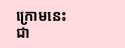ក្រោមនេះជា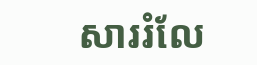សាររំលែ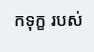កទុក្ខ របស់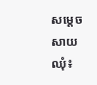សម្តេច សាយ ឈុំ៖